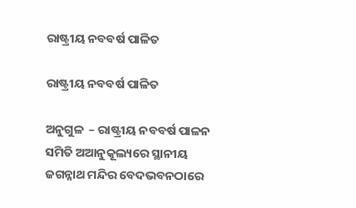ରାଷ୍ଟ୍ରୀୟ ନବବର୍ଷ ପାଳିତ

ରାଷ୍ଟ୍ରୀୟ ନବବର୍ଷ ପାଳିତ

ଅନୁଗୁଳ  – ରାଷ୍ଟ୍ରୀୟ ନବବର୍ଷ ପାଳନ ସମିତି ଅଆନୁକୂଲ୍ୟରେ ସ୍ଥାନୀୟ ଜଗନ୍ନାଥ ମନ୍ଦିର ବେଦଭବନଠାରେ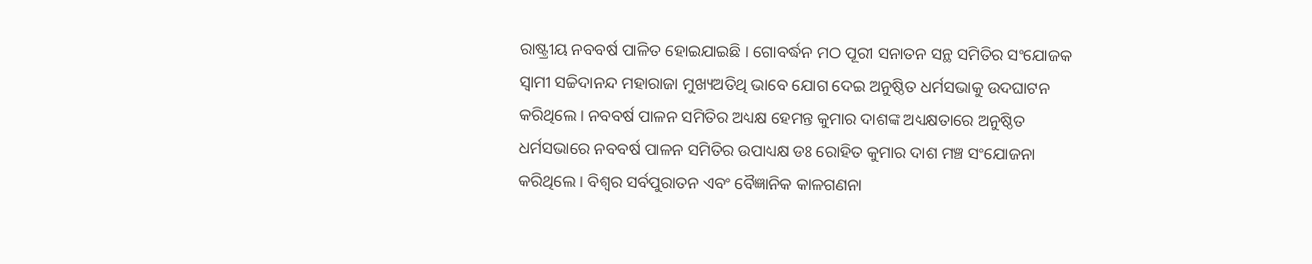ରାଷ୍ଟ୍ରୀୟ ନବବର୍ଷ ପାଳିତ ହୋଇଯାଇଛି । ଗୋବର୍ଦ୍ଧନ ମଠ ପୂରୀ ସନାତନ ସନ୍ଥ ସମିତିର ସଂଯୋଜକ ସ୍ବାମୀ ସଚ୍ଚିଦାନନ୍ଦ ମହାରାଜା ମୁଖ୍ୟଅତିଥି ଭାବେ ଯୋଗ ଦେଇ ଅନୁଷ୍ଠିତ ଧର୍ମସଭାକୁ ଉଦଘାଟନ କରିଥିଲେ । ନବବର୍ଷ ପାଳନ ସମିତିର ଅଧ୍ୟକ୍ଷ ହେମନ୍ତ କୁମାର ଦାଶଙ୍କ ଅଧ୍ୟକ୍ଷତାରେ ଅନୁଷ୍ଠିତ ଧର୍ମସଭାରେ ନବବର୍ଷ ପାଳନ ସମିତିର ଉପାଧ୍ୟକ୍ଷ ଡଃ ରୋହିତ କୁମାର ଦାଶ ମଞ୍ଚ ସଂଯୋଜନା କରିଥିଲେ । ବିଶ୍ବର ସର୍ବପୁରାତନ ଏବଂ ବୈଜ୍ଞାନିକ କାଳଗଣନା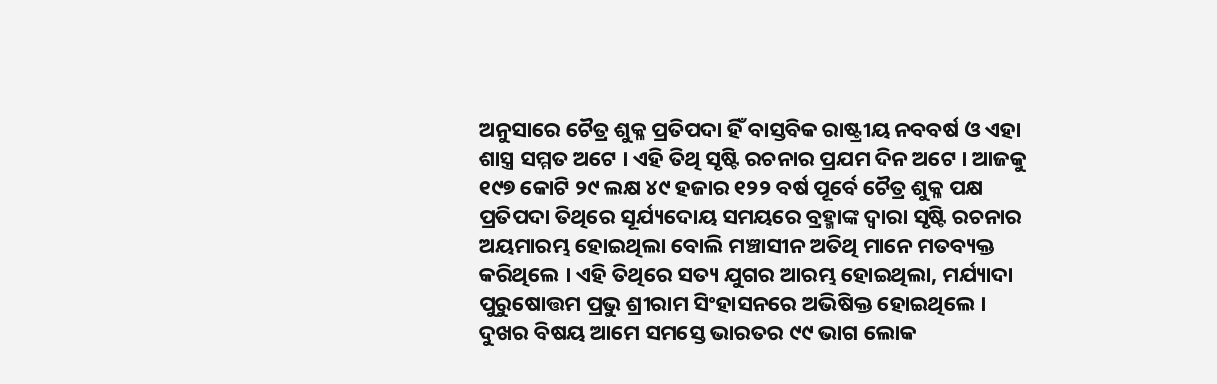ଅନୁସାରେ ଚୈତ୍ର ଶୁକ୍ଳ ପ୍ରତିପଦା ହିଁ ବାସ୍ତବିକ ରାଷ୍ଟ୍ରୀୟ ନବବର୍ଷ ଓ ଏହା ଶାସ୍ତ୍ର ସମ୍ମତ ଅଟେ । ଏହି ତିଥି ସୃଷ୍ଟି ରଚନାର ପ୍ରଯମ ଦିନ ଅଟେ । ଆଜକୁ ୧୯୭ କୋଟି ୨୯ ଲକ୍ଷ ୪୯ ହଜାର ୧୨୨ ବର୍ଷ ପୂର୍ବେ ଚୈତ୍ର ଶୁକ୍ଳ ପକ୍ଷ ପ୍ରତିପଦା ତିଥିରେ ସୂର୍ଯ୍ୟଦୋୟ ସମୟରେ ବ୍ରହ୍ମାଙ୍କ ଦ୍ବାରା ସୃଷ୍ଟି ରଚନାର ଅୟମାରମ୍ଭ ହୋଇଥିଲା ବୋଲି ମଞ୍ଚାସୀନ ଅତିଥି ମାନେ ମତବ୍ୟକ୍ତ କରିଥିଲେ । ଏହି ତିଥିରେ ସତ୍ୟ ଯୁଗର ଆରମ୍ଭ ହୋଇଥିଲା, ମର୍ଯ୍ୟାଦା ପୁରୁଷୋତ୍ତମ ପ୍ରଭୁ ଶ୍ରୀରାମ ସିଂହାସନରେ ଅଭିଷିକ୍ତ ହୋଇଥିଲେ । ଦୁଖର ବିଷୟ ଆମେ ସମସ୍ତେ ଭାରତର ୯୯ ଭାଗ ଲୋକ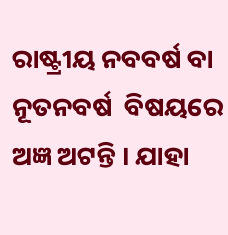ରାଷ୍ଟ୍ରୀୟ ନବବର୍ଷ ବା ନୂତନବର୍ଷ  ବିଷୟରେ ଅଜ୍ଞ ଅଟନ୍ତି । ଯାହା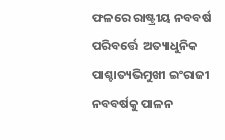ଫଳରେ ରାଷ୍ଟ୍ରୀୟ ନବବର୍ଷ ପରିବର୍ତ୍ତେ  ଅତ୍ୟାଧୁନିକ ପାଶ୍ଚାତ୍ୟଭିମୁଖୀ ଇଂରାଜୀ ନବବର୍ଷକୁ ପାଳନ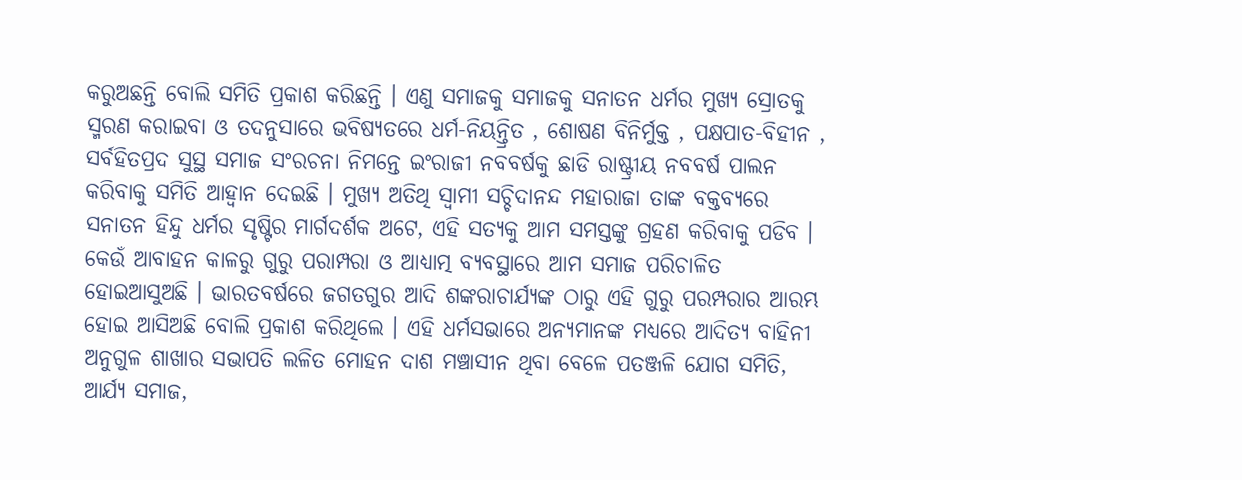କରୁଅଛନ୍ତି ବୋଲି ସମିତି ପ୍ରକାଶ କରିଛନ୍ତି । ଏଣୁ ସମାଜକୁ ସମାଜକୁ ସନାତନ ଧର୍ମର ମୁଖ୍ୟ ସ୍ରୋତକୁ ସ୍ମରଣ କରାଇବା ଓ ତଦନୁସାରେ ଭବିଷ୍ୟତରେ ଧର୍ମ-ନିୟନ୍ତ୍ରିତ , ଶୋଷଣ ବିନିର୍ମୁକ୍ତ , ପକ୍ଷପାତ-ବିହୀନ , ସର୍ବହିତପ୍ରଦ ସୁସ୍ଥ ସମାଜ ସଂରଚନା ନିମନ୍ତେ ଇଂରାଜୀ ନବବର୍ଷକୁ ଛାଡି ରାଷ୍ଟ୍ରୀୟ ନବବର୍ଷ ପାଲନ କରିବାକୁ ସମିତି ଆହ୍ୱାନ ଦେଇଛି । ମୁଖ୍ୟ ଅତିଥି ସ୍ବାମୀ ସଚ୍ଚିଦାନନ୍ଦ ମହାରାଜା ତାଙ୍କ ବକ୍ତବ୍ୟରେ ସନାତନ ହିନ୍ଦୁ ଧର୍ମର ସୃଷ୍ଟିର ମାର୍ଗଦର୍ଶକ ଅଟେ, ଏହି ସତ୍ୟକୁ ଆମ ସମସ୍ତଙ୍କୁ ଗ୍ରହଣ କରିବାକୁ ପଡିବ । କେଉଁ ଆବାହନ କାଳରୁ ଗୁରୁ ପରାମ୍ପରା ଓ ଆଧ୍ୟାତ୍ମ ବ୍ୟବସ୍ଥାରେ ଆମ ସମାଜ ପରିଚାଳିତ ହୋଇଆସୁଅଛି । ଭାରତବର୍ଷରେ ଜଗତଗୁର ଆଦି ଶଙ୍କରାଚାର୍ଯ୍ୟଙ୍କ ଠାରୁ ଏହି ଗୁରୁ ପରମ୍ପରାର ଆରମ୍ଭ ହୋଇ ଆସିଅଛି ବୋଲି ପ୍ରକାଶ କରିଥିଲେ । ଏହି ଧର୍ମସଭାରେ ଅନ୍ୟମାନଙ୍କ ମଧ୍ୟରେ ଆଦିତ୍ୟ ବାହିନୀ ଅନୁଗୁଳ ଶାଖାର ସଭାପତି ଲଳିତ ମୋହନ ଦାଶ ମଞ୍ଚାସୀନ ଥିବା ବେଳେ ପତଞ୍ଜଳି ଯୋଗ ସମିତି, ଆର୍ଯ୍ୟ ସମାଜ,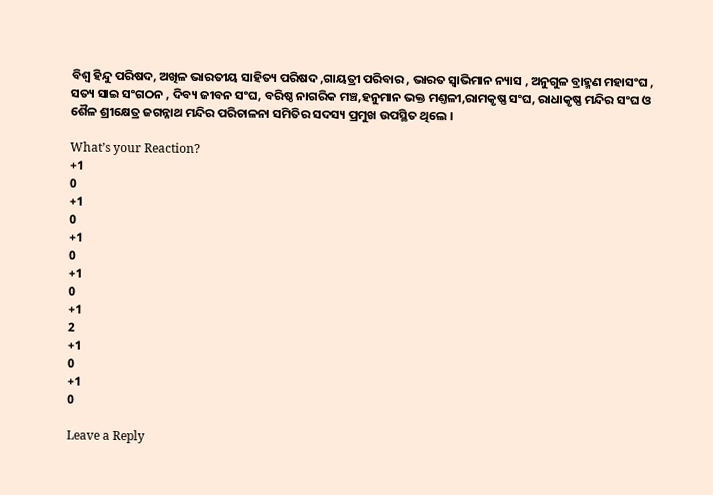ବିଶ୍ବ ହିନ୍ଦୁ ପରିଷଦ, ଅଖିଳ ଭାରତୀୟ ସାହିତ୍ୟ ପରିଷଦ ,ଗାୟତ୍ରୀ ପରିବାର , ଭାରତ ସ୍ବାଭିମାନ ନ୍ୟାସ , ଅନୁଗୁଳ ବ୍ରାହ୍ମଣ ମହାସଂଘ , ସତ୍ୟ ସାଇ ସଂଗଠନ , ଦିବ୍ୟ ଜୀବନ ସଂଘ, ବରିଷ୍ଠ ନାଗରିକ ମଞ୍ଚ,ହନୁମାନ ଭକ୍ତ ମଣ୍ତଳୀ,ରାମକୃଷ୍ଣ ସଂଘ, ରାଧାକୃଷ୍ଣ ମନ୍ଦିର ସଂଘ ଓ ଶୈଳ ଶ୍ରୀକ୍ଷେତ୍ର ଜଗନ୍ନାଥ ମନ୍ଦିର ପରିଚାଳନା ସମିତିର ସଦସ୍ୟ ପ୍ରମୁଖ ଉପସ୍ଥିତ ଥିଲେ ।

What’s your Reaction?
+1
0
+1
0
+1
0
+1
0
+1
2
+1
0
+1
0

Leave a Reply